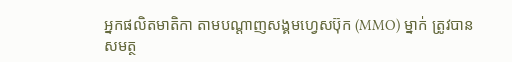អ្នកផលិតមាតិកា តាមបណ្ដាញសង្គមហ្វេសប៊ុក (MMO) ម្នាក់ ត្រូវបានសមត្ថ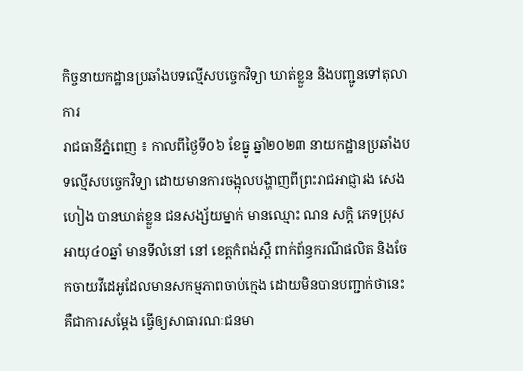កិច្ចនាយកដ្ឋានប្រឆាំងបទល្មើសបច្ចេកវិទ្យា ឃាត់ខ្លួន និងបញ្ជូនទៅតុលាការ
រាជធានីភ្នំពេញ ៖ កាលពីថ្ងៃទី០៦ ខែធ្នូ ឆ្នាំ២០២៣ នាយកដ្ឋានប្រឆាំងបទល្មើសបច្ចេកវិទ្យា ដោយមានការចង្អុលបង្ហាញពីព្រះរាជអាជ្ញារង សេង ហៀង បានឃាត់ខ្លួន ជនសង្ស័យម្នាក់ មានឈ្មោះ ណន សក្ដិ ភេទប្រុស អាយុ៤០ឆ្នាំ មានទីលំនៅ នៅ ខេត្ដកំពង់ស្ពឺ ពាក់ព័ន្ធករណីផលិត និងចែកចាយវីដេអូដែលមានសកម្មភាពចាប់ក្មេង ដោយមិនបានបញ្ជាក់ថានេះគឺជាការសម្ដែង ធ្វើឲ្យសាធារណៈជនមា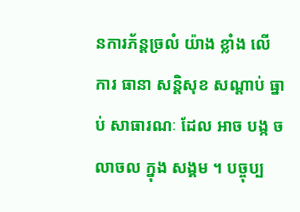នការភ័ន្ដច្រលំ យ៉ាង ខ្លាំង លើ ការ ធានា សន្តិសុខ សណ្តាប់ ធ្នាប់ សាធារណៈ ដែល អាច បង្ក ចលាចល ក្នុង សង្គម ។ បច្ចុប្ប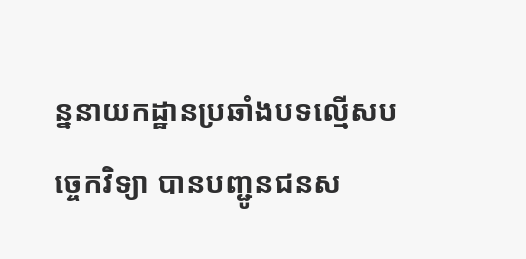ន្ននាយកដ្ឋានប្រឆាំងបទល្មើសបច្ចេកវិទ្យា បានបញ្ជូនជនស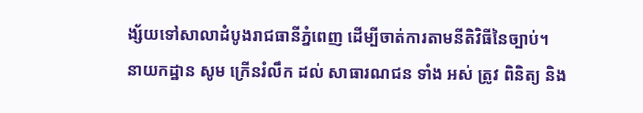ង្ស័យទៅសាលាដំបូងរាជធានីភ្នំពេញ ដើម្បីចាត់ការតាមនីតិវិធីនៃច្បាប់។
នាយកដ្ឋាន សូម ក្រើនរំលឹក ដល់ សាធារណជន ទាំង អស់ ត្រូវ ពិនិត្យ និង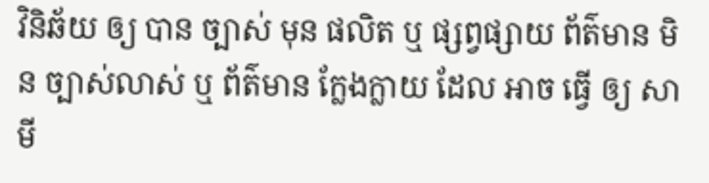វិនិឆ័យ ឲ្យ បាន ច្បាស់ មុន ផលិត ឬ ផ្សព្វផ្សាយ ព័ត៌មាន មិន ច្បាស់លាស់ ឬ ព័ត៌មាន ក្លែងក្លាយ ដែល អាច ធ្វើ ឲ្យ សាមី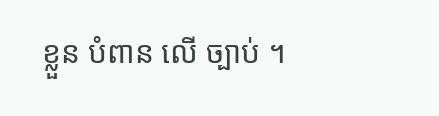ខ្លួន បំពាន លើ ច្បាប់ ។